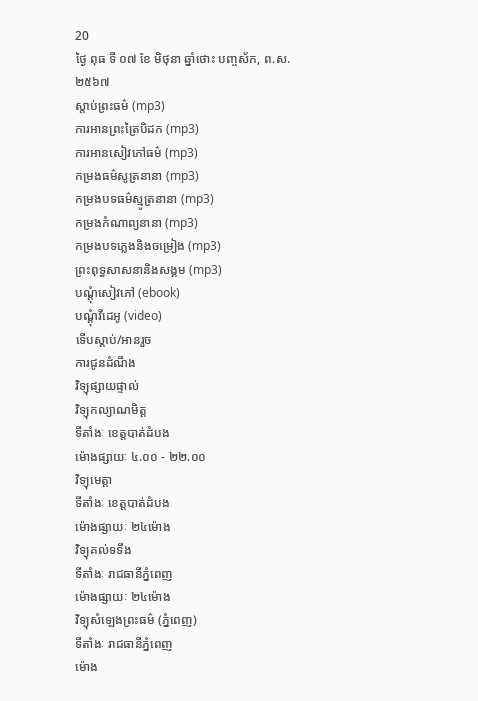20
ថ្ងៃ ពុធ ទី ០៧ ខែ មិថុនា ឆ្នាំថោះ បញ្ចស័ក, ព.ស.២៥៦៧
ស្តាប់ព្រះធម៌ (mp3)
ការអានព្រះត្រៃបិដក (mp3)
ការអានសៀវភៅធម៌ (mp3)
កម្រងធម៌សូត្រនានា (mp3)
កម្រងបទធម៌ស្មូត្រនានា (mp3)
កម្រងកំណាព្យនានា (mp3)
កម្រងបទភ្លេងនិងចម្រៀង (mp3)
ព្រះពុទ្ធសាសនានិងសង្គម (mp3)
បណ្តុំសៀវភៅ (ebook)
បណ្តុំវីដេអូ (video)
ទើបស្តាប់/អានរួច
ការជូនដំណឹង
វិទ្យុផ្សាយផ្ទាល់
វិទ្យុកល្យាណមិត្ត
ទីតាំងៈ ខេត្តបាត់ដំបង
ម៉ោងផ្សាយៈ ៤.០០ - ២២.០០
វិទ្យុមេត្តា
ទីតាំងៈ ខេត្តបាត់ដំបង
ម៉ោងផ្សាយៈ ២៤ម៉ោង
វិទ្យុគល់ទទឹង
ទីតាំងៈ រាជធានីភ្នំពេញ
ម៉ោងផ្សាយៈ ២៤ម៉ោង
វិទ្យុសំឡេងព្រះធម៌ (ភ្នំពេញ)
ទីតាំងៈ រាជធានីភ្នំពេញ
ម៉ោង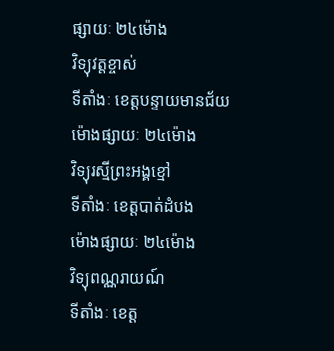ផ្សាយៈ ២៤ម៉ោង
វិទ្យុវត្តខ្ចាស់
ទីតាំងៈ ខេត្តបន្ទាយមានជ័យ
ម៉ោងផ្សាយៈ ២៤ម៉ោង
វិទ្យុរស្មីព្រះអង្គខ្មៅ
ទីតាំងៈ ខេត្តបាត់ដំបង
ម៉ោងផ្សាយៈ ២៤ម៉ោង
វិទ្យុពណ្ណរាយណ៍
ទីតាំងៈ ខេត្ត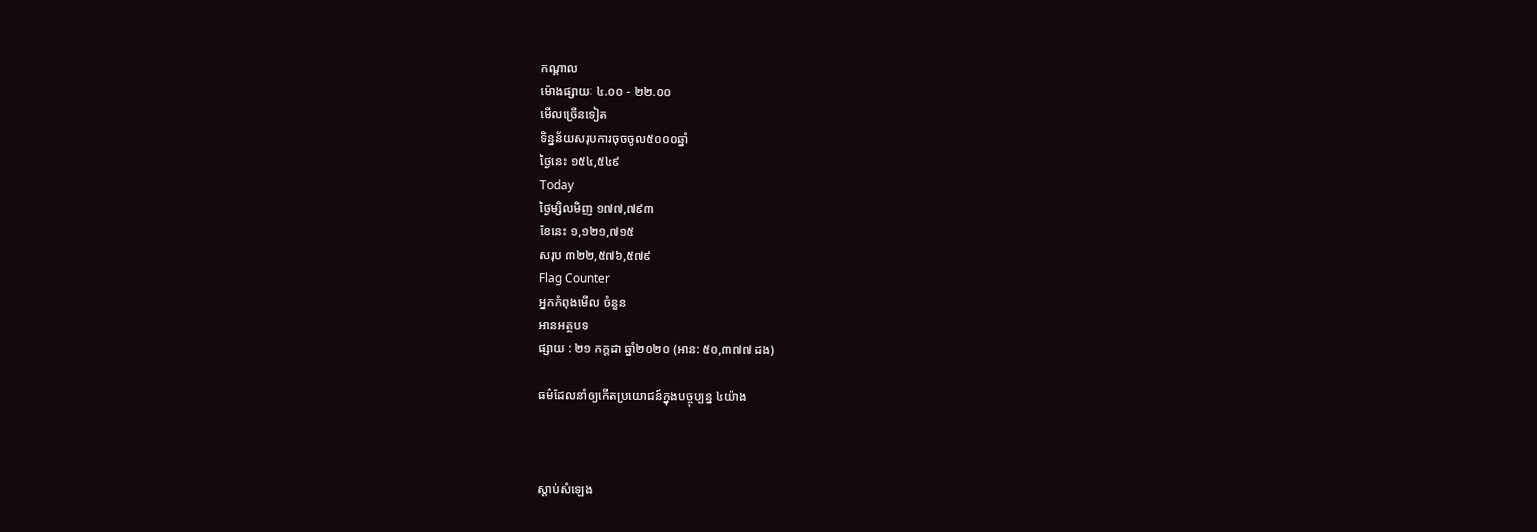កណ្តាល
ម៉ោងផ្សាយៈ ៤.០០ - ២២.០០
មើលច្រើនទៀត
ទិន្នន័យសរុបការចុចចូល៥០០០ឆ្នាំ
ថ្ងៃនេះ ១៥៤,៥៤៩
Today
ថ្ងៃម្សិលមិញ ១៧៧,៧៩៣
ខែនេះ ១,១២១,៧១៥
សរុប ៣២២,៥៧៦,៥៧៩
Flag Counter
អ្នកកំពុងមើល ចំនួន
អានអត្ថបទ
ផ្សាយ : ២១ កក្តដា ឆ្នាំ២០២០ (អាន: ៥០,៣៧៧ ដង)

ធម៌ដែលនាំឲ្យកើតប្រយោជន៍ក្នុងបច្ចុប្បន្ន ៤យ៉ាង



ស្តាប់សំឡេង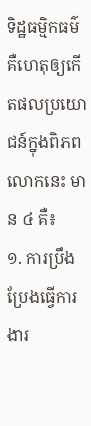ទិដ្ឋធម្មិកធម៌ គឺហេតុឲ្យកើតផលប្រយោជន៍ក្នុងពិភពលោកនេះ មាន ៤ គឺ៖
១. ការប្រឹងប្រែងធ្វើការងារ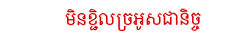មិនខ្ជិលច្រអូសជានិច្ច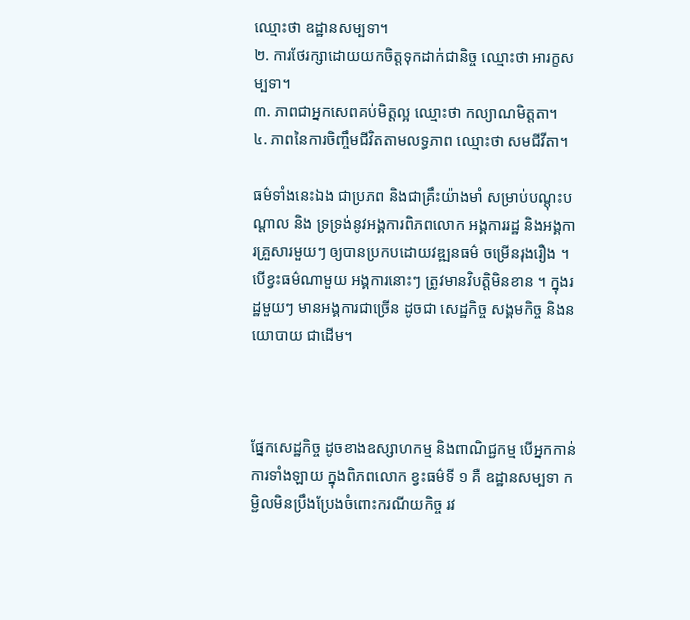ឈ្មោះថា ឧដ្ឋានសម្បទា។
២. ការថែរក្សាដោយយកចិត្តទុកដាក់ជានិច្ច ឈ្មោះថា អារក្ខសម្បទា។
៣. ភាពជាអ្នកសេពគប់មិត្តល្អ ឈ្មោះថា កល្យាណមិត្តតា។
៤. ភាពនៃការចិញ្ចឹមជីវិតតាមលទ្ធភាព ឈ្មោះថា សមជីវីតា។

ធម៌ទាំងនេះឯង ជាប្រភព និងជាគ្រឹះយ៉ាងមាំ សម្រាប់បណ្ដុះបណ្ដាល និង ទ្រទ្រង់នូវអង្គការពិភពលោក អង្គការរដ្ឋ និងអង្គការគ្រួសារមួយៗ ឲ្យបានប្រកបដោយវឌ្ឍនធម៌ ចម្រើនរុងរឿង ។ បើខ្វះធម៌ណាមួយ អង្គការនោះៗ ត្រូវមានវិបត្តិមិនខាន ។ ក្នុងរដ្ឋមួយៗ មានអង្គការជាច្រើន ដូចជា សេដ្ឋកិច្ច សង្គមកិច្ច និងនយោបាយ ជាដើម។



ផ្នែកសេដ្ឋកិច្ច ដូចខាងឧស្សាហកម្ម និងពាណិជ្ជកម្ម បើអ្នកកាន់ការទាំងឡាយ ក្នុងពិភពលោក ខ្វះធម៌ទី ១ គឺ ឧដ្ឋានសម្បទា កម្ជិលមិនប្រឹងប្រែងចំពោះករណីយកិច្ច រវ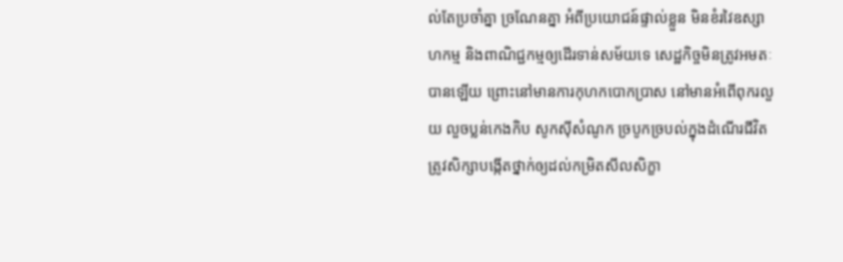ល់តែប្រចាំគ្នា ច្រណែនគ្នា អំពីប្រយោជន៍ផ្ទាល់ខ្លួន មិនខំរវៃឧស្សាហកម្ម និងពាណិជ្ជកម្មឲ្យដើរទាន់សម័យទេ សេដ្ឋកិច្ចមិនត្រូវអមតៈបានឡើយ ព្រោះនៅមានការកុហកបោកប្រាស នៅមានអំពើពុករលួយ លួចប្លន់កេងកិប សូកស៊ីសំណូក ច្របូកច្របល់ក្នុងដំណើរជីវិត ត្រូវសិក្សាបង្កើតថ្នាក់ឲ្យដល់កម្រិតសីលសិក្ខា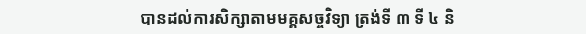បានដល់ការសិក្សាតាមមគ្គសច្ចវិទ្យា ត្រង់ទី ៣ ទី ៤ និ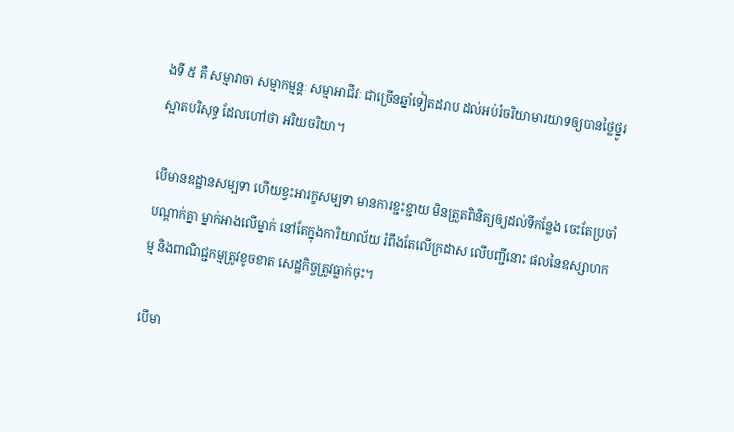ងទី ៥ គឺ សម្មាវាចា សម្មាកម្មន្គៈ សម្មាអាជីវៈ ជាច្រើនឆ្នាំទៀតដរាប ដល់អប់រំចរិយាមារយាទឲ្យបានថ្លៃថ្នូរ ស្អាតបរិសុទ្ធ ដែលហៅថា អរិយចរិយា។

បើមានឧដ្ឋានសម្បទា ហើយខ្វះអារក្ខសម្បទា មានការខ្ជះខ្ជាយ មិនត្រួតពិនិត្យឲ្យដល់ទីកន្លែង ចេះតែប្រចាំ បណ្ដាក់គ្នា ម្នាក់អាងលើម្នាក់ នៅតែក្នុងការិយាល័យ រំពឹងតែលើក្រដាស លើបញ្ជីនោះ ផលនៃឧស្សាហកម្ម និងពាណិជ្ជកម្មត្រូវខូចខាត សេដ្ឋកិច្ចត្រូវធ្លាក់ចុះ។

បើមា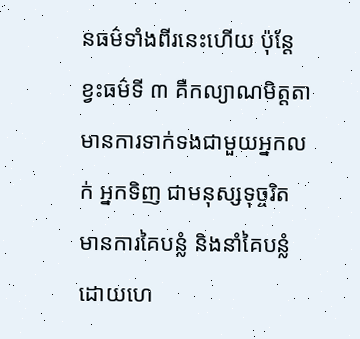នធម៌ទាំងពីរនេះហើយ ប៉ុន្តែខ្វះធម៌ទី ៣ គឺកល្យាណមិត្តតា មានការទាក់ទងជាមួយអ្នកលក់ អ្នកទិញ ជាមនុស្សទុច្ចរិត មានការគៃបន្លំ និងនាំគៃបន្លំដោយហេ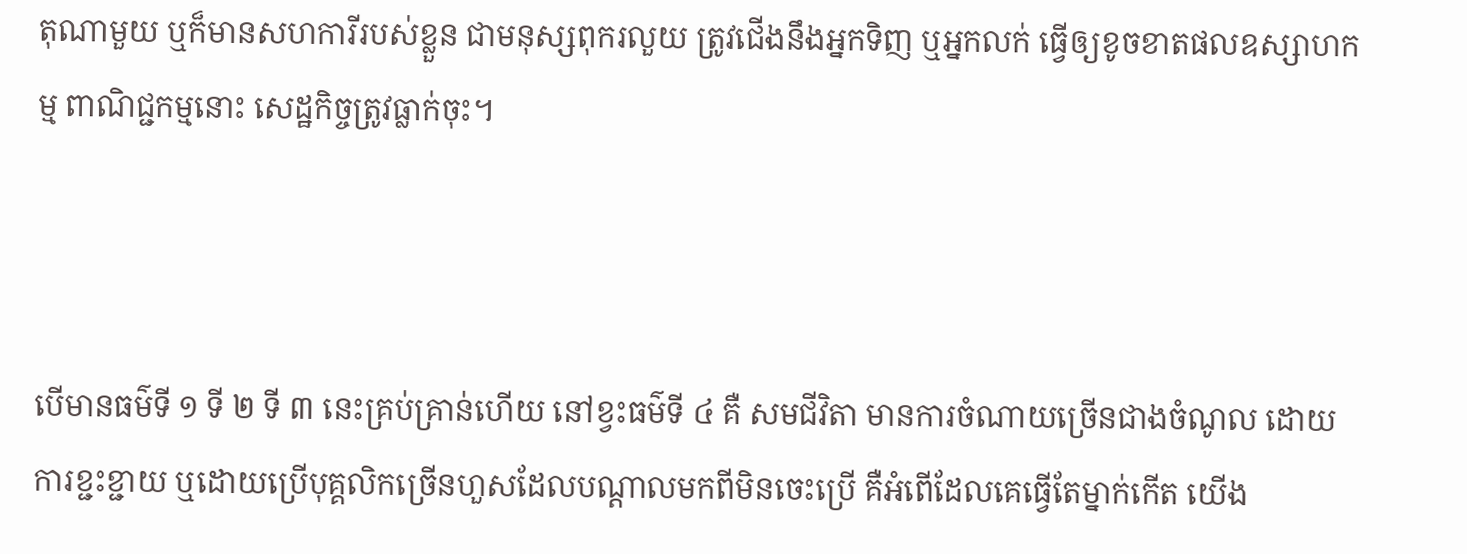តុណាមួយ ឬក៏មានសហការីរបស់ខ្លួន ជាមនុស្សពុករលួយ ត្រូវជើងនឹងអ្នកទិញ ឬអ្នកលក់ ធ្វើឲ្យខូចខាតផលឧស្សាហកម្ម ពាណិជ្ជកម្មនោះ សេដ្ឋកិច្ចត្រូវធ្លាក់ចុះ។



បើមានធម៌ទី ១ ទី ២ ទី ៣ នេះគ្រប់គ្រាន់ហើយ នៅខ្វះធម៌ទី ៤ គឺ សមជីវិតា មានការចំណាយច្រើនជាងចំណូល ដោយការខ្ជះខ្ជាយ ឬដោយប្រើបុគ្គលិកច្រើនហួសដែលបណ្ដាលមកពីមិនចេះប្រើ គឺអំពើដែលគេធ្វើតែម្នាក់កើត យើង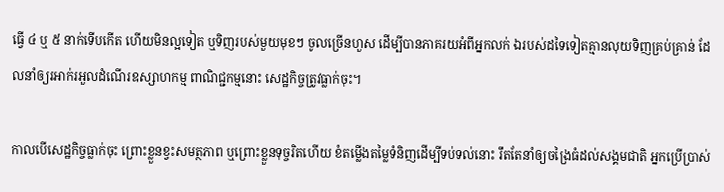ធ្វើ ៤ ឬ ៥ នាក់ទើបកើត ហើយមិនល្អទៀត ឬទិញរបស់មួយមុខៗ ចូលច្រើនហួស ដើម្បីបានភាគរយអំពីអ្នកលក់ ឯរបស់ដទៃទៀតគ្មានលុយទិញគ្រប់គ្រាន់ ដែលនាំឲ្យរអាក់រអួលដំណើរឧស្សាហកម្ម ពាណិជ្ជកម្មនោះ សេដ្ឋកិច្ចត្រូវធ្លាក់ចុះ។

កាលបើសេដ្ឋកិច្ចធ្លាក់ចុះ ព្រោះខ្លួនខ្វះសមត្ថភាព ឬព្រោះខ្លួនទុច្ចរិតហើយ ខំតម្លើងតម្លៃទំនិញដើម្បីទប់ទល់នោះ រឹតតែនាំឲ្យចង្រៃធំដល់សង្គមជាតិ អ្នកប្រើប្រាស់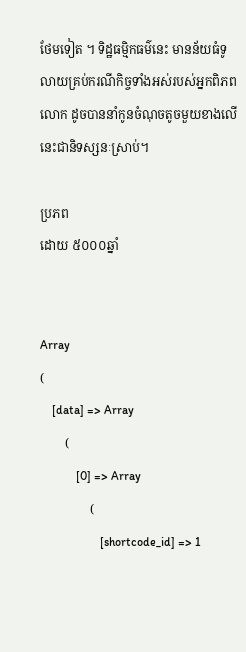ថែមទៀត ។ ទិដ្ឋធម្មិកធម៌នេះ មានន័យធំទូលាយគ្រប់ករណីកិច្ចទាំងអស់របស់អ្នកពិភពលោក ដូចបាននាំកូនចំណុចតូចមួយខាងលើនេះជានិទស្សនៈស្រាប់។

ប្រភព
ដោយ ៥០០០ឆ្នាំ


Array
(
    [data] => Array
        (
            [0] => Array
                (
                    [shortcode_id] => 1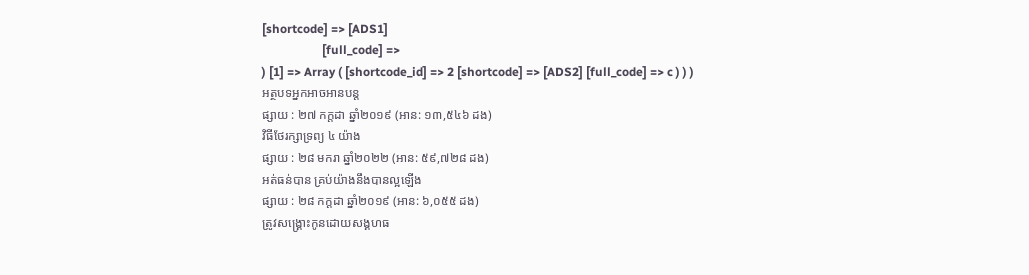[shortcode] => [ADS1]
                    [full_code] =>
) [1] => Array ( [shortcode_id] => 2 [shortcode] => [ADS2] [full_code] => c ) ) )
អត្ថបទអ្នកអាចអានបន្ត
ផ្សាយ : ២៧ កក្តដា ឆ្នាំ២០១៩ (អាន: ១៣,៥៤៦ ដង)
វិធីថែរក្សាទ្រព្យ ៤ យ៉ាង
ផ្សាយ : ២៨ មករា ឆ្នាំ២០២២ (អាន: ៥៩,៧២៨ ដង)
អត់ធន់បាន គ្រប់យ៉ាងនឹងបានល្អឡើង
ផ្សាយ : ២៨ កក្តដា ឆ្នាំ២០១៩ (អាន: ៦,០៥៥ ដង)
ត្រូវសង្គ្រោះកូនដោយសង្គហធ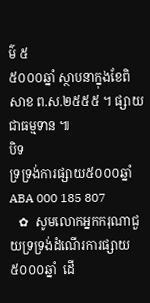ម៌ ៥
៥០០០ឆ្នាំ ស្ថាបនាក្នុងខែពិសាខ ព.ស.២៥៥៥ ។ ផ្សាយជាធម្មទាន ៕
បិទ
ទ្រទ្រង់ការផ្សាយ៥០០០ឆ្នាំ ABA 000 185 807
   ✿  សូមលោកអ្នកករុណាជួយទ្រទ្រង់ដំណើរការផ្សាយ៥០០០ឆ្នាំ  ដើ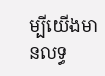ម្បីយើងមានលទ្ធ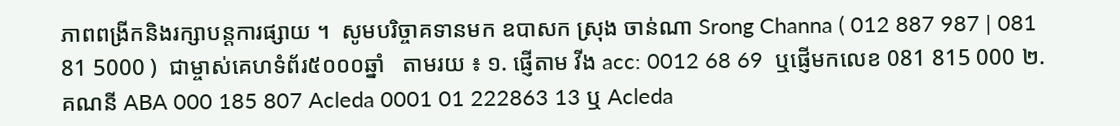ភាពពង្រីកនិងរក្សាបន្តការផ្សាយ ។  សូមបរិច្ចាគទានមក ឧបាសក ស្រុង ចាន់ណា Srong Channa ( 012 887 987 | 081 81 5000 )  ជាម្ចាស់គេហទំព័រ៥០០០ឆ្នាំ   តាមរយ ៖ ១. ផ្ញើតាម វីង acc: 0012 68 69  ឬផ្ញើមកលេខ 081 815 000 ២. គណនី ABA 000 185 807 Acleda 0001 01 222863 13 ឬ Acleda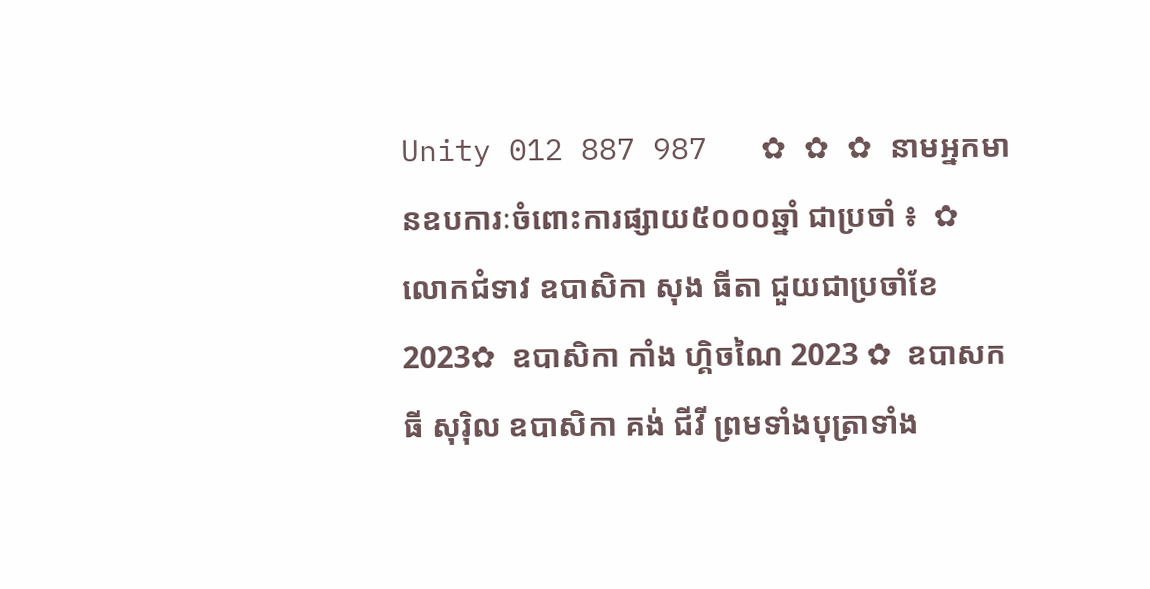Unity 012 887 987   ✿ ✿ ✿ នាមអ្នកមានឧបការៈចំពោះការផ្សាយ៥០០០ឆ្នាំ ជាប្រចាំ ៖  ✿  លោកជំទាវ ឧបាសិកា សុង ធីតា ជួយជាប្រចាំខែ 2023✿  ឧបាសិកា កាំង ហ្គិចណៃ 2023 ✿  ឧបាសក ធី សុរ៉ិល ឧបាសិកា គង់ ជីវី ព្រមទាំងបុត្រាទាំង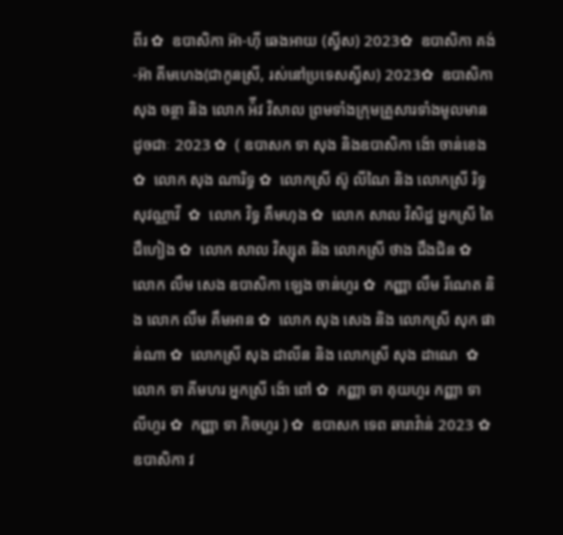ពីរ ✿  ឧបាសិកា អ៊ា-ហុី ឆេងអាយ (ស្វីស) 2023✿  ឧបាសិកា គង់-អ៊ា គីមហេង(ជាកូនស្រី, រស់នៅប្រទេសស្វីស) 2023✿  ឧបាសិកា សុង ចន្ថា និង លោក អ៉ីវ វិសាល ព្រមទាំងក្រុមគ្រួសារទាំងមូលមានដូចជាៈ 2023 ✿  ( ឧបាសក ទា សុង និងឧបាសិកា ង៉ោ ចាន់ខេង ✿  លោក សុង ណារិទ្ធ ✿  លោកស្រី ស៊ូ លីណៃ និង លោកស្រី រិទ្ធ សុវណ្ណាវី  ✿  លោក វិទ្ធ គឹមហុង ✿  លោក សាល វិសិដ្ឋ អ្នកស្រី តៃ ជឹហៀង ✿  លោក សាល វិស្សុត និង លោកស្រី ថាង ជឹងជិន ✿  លោក លឹម សេង ឧបាសិកា ឡេង ចាន់ហួរ ✿  កញ្ញា លឹម រីណេត និង លោក លឹម គឹមអាន ✿  លោក សុង សេង និង លោកស្រី សុក ផាន់ណា ✿  លោកស្រី សុង ដាលីន និង លោកស្រី សុង ដាណេ  ✿  លោក ទា គីមហរ អ្នកស្រី ង៉ោ ពៅ ✿  កញ្ញា ទា គុយហួរ កញ្ញា ទា លីហួរ ✿  កញ្ញា ទា ភិចហួរ ) ✿  ឧបាសក ទេព ឆារាវ៉ាន់ 2023 ✿ ឧបាសិកា វ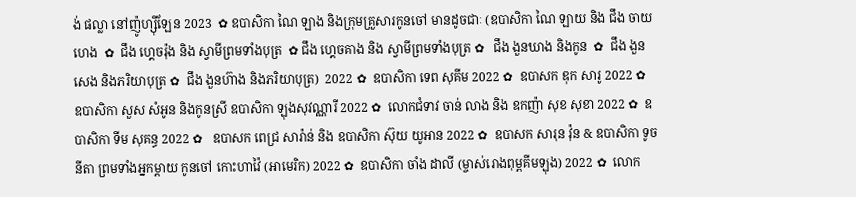ង់ ផល្លា នៅញ៉ូហ្ស៊ីឡែន 2023  ✿ ឧបាសិកា ណៃ ឡាង និងក្រុមគ្រួសារកូនចៅ មានដូចជាៈ (ឧបាសិកា ណៃ ឡាយ និង ជឹង ចាយហេង  ✿  ជឹង ហ្គេចរ៉ុង និង ស្វាមីព្រមទាំងបុត្រ  ✿ ជឹង ហ្គេចគាង និង ស្វាមីព្រមទាំងបុត្រ ✿   ជឹង ងួនឃាង និងកូន  ✿  ជឹង ងួនសេង និងភរិយាបុត្រ ✿  ជឹង ងួនហ៊ាង និងភរិយាបុត្រ)  2022 ✿  ឧបាសិកា ទេព សុគីម 2022 ✿  ឧបាសក ឌុក សារូ 2022 ✿  ឧបាសិកា សួស សំអូន និងកូនស្រី ឧបាសិកា ឡុងសុវណ្ណារី 2022 ✿  លោកជំទាវ ចាន់ លាង និង ឧកញ៉ា សុខ សុខា 2022 ✿  ឧបាសិកា ទីម សុគន្ធ 2022 ✿   ឧបាសក ពេជ្រ សារ៉ាន់ និង ឧបាសិកា ស៊ុយ យូអាន 2022 ✿  ឧបាសក សារុន វ៉ុន & ឧបាសិកា ទូច នីតា ព្រមទាំងអ្នកម្តាយ កូនចៅ កោះហាវ៉ៃ (អាមេរិក) 2022 ✿  ឧបាសិកា ចាំង ដាលី (ម្ចាស់រោងពុម្ពគីមឡុង) 2022 ✿  លោក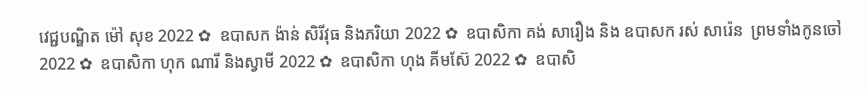វេជ្ជបណ្ឌិត ម៉ៅ សុខ 2022 ✿  ឧបាសក ង៉ាន់ សិរីវុធ និងភរិយា 2022 ✿  ឧបាសិកា គង់ សារឿង និង ឧបាសក រស់ សារ៉េន  ព្រមទាំងកូនចៅ 2022 ✿  ឧបាសិកា ហុក ណារី និងស្វាមី 2022 ✿  ឧបាសិកា ហុង គីមស៊ែ 2022 ✿  ឧបាសិ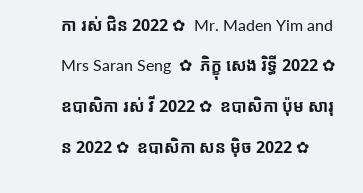កា រស់ ជិន 2022 ✿  Mr. Maden Yim and Mrs Saran Seng  ✿  ភិក្ខុ សេង រិទ្ធី 2022 ✿  ឧបាសិកា រស់ វី 2022 ✿  ឧបាសិកា ប៉ុម សារុន 2022 ✿  ឧបាសិកា សន ម៉ិច 2022 ✿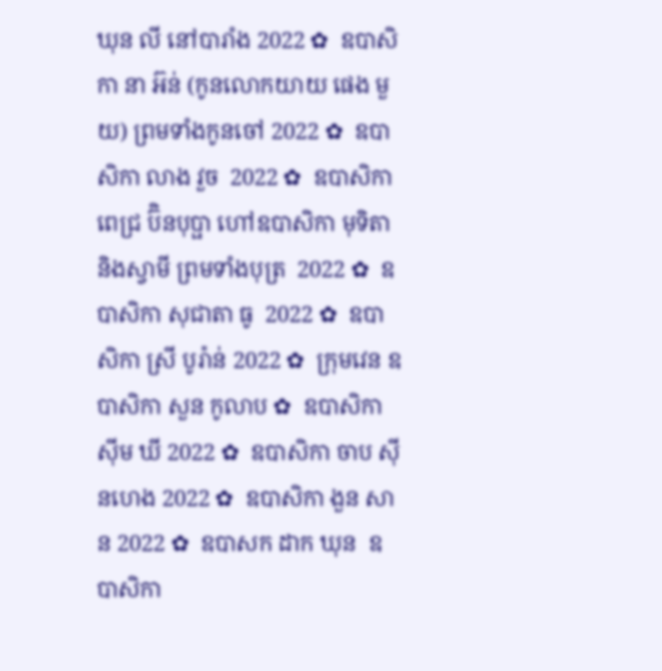ឃុន លី នៅបារាំង 2022 ✿  ឧបាសិកា នា អ៊ន់ (កូនលោកយាយ ផេង មួយ) ព្រមទាំងកូនចៅ 2022 ✿  ឧបាសិកា លាង វួច  2022 ✿  ឧបាសិកា ពេជ្រ ប៊ិនបុប្ផា ហៅឧបាសិកា មុទិតា និងស្វាមី ព្រមទាំងបុត្រ  2022 ✿  ឧបាសិកា សុជាតា ធូ  2022 ✿  ឧបាសិកា ស្រី បូរ៉ាន់ 2022 ✿  ក្រុមវេន ឧបាសិកា សួន កូលាប ✿  ឧបាសិកា ស៊ីម ឃី 2022 ✿  ឧបាសិកា ចាប ស៊ីនហេង 2022 ✿  ឧបាសិកា ងួន សាន 2022 ✿  ឧបាសក ដាក ឃុន  ឧបាសិកា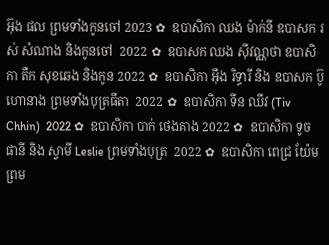អ៊ុង ផល ព្រមទាំងកូនចៅ 2023 ✿  ឧបាសិកា ឈង ម៉ាក់នី ឧបាសក រស់ សំណាង និងកូនចៅ  2022 ✿  ឧបាសក ឈង សុីវណ្ណថា ឧបាសិកា តឺក សុខឆេង និងកូន 2022 ✿  ឧបាសិកា អុឹង រិទ្ធារី និង ឧបាសក ប៊ូ ហោនាង ព្រមទាំងបុត្រធីតា  2022 ✿  ឧបាសិកា ទីន ឈីវ (Tiv Chhin)  2022 ✿  ឧបាសិកា បាក់ ថេងគាង 2022 ✿  ឧបាសិកា ទូច ផានី និង ស្វាមី Leslie ព្រមទាំងបុត្រ  2022 ✿  ឧបាសិកា ពេជ្រ យ៉ែម ព្រម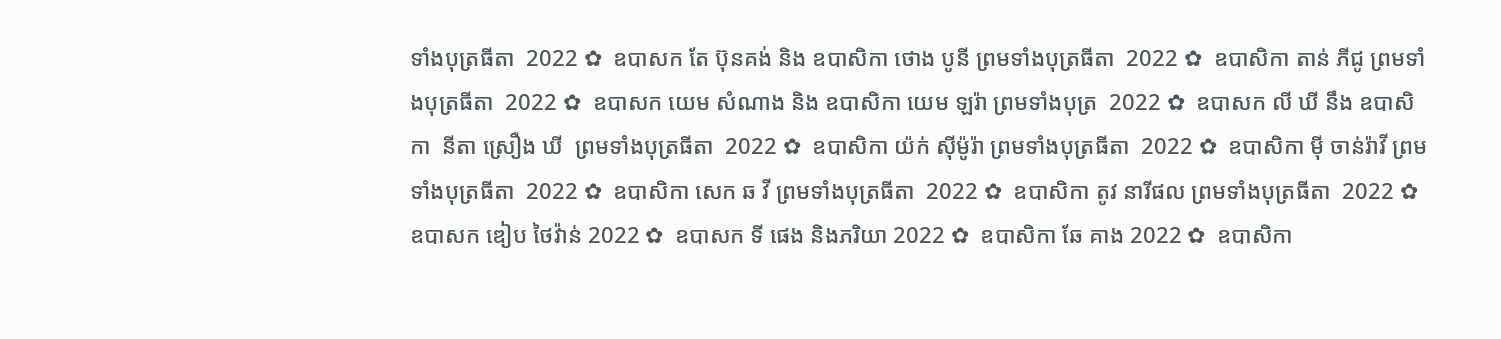ទាំងបុត្រធីតា  2022 ✿  ឧបាសក តែ ប៊ុនគង់ និង ឧបាសិកា ថោង បូនី ព្រមទាំងបុត្រធីតា  2022 ✿  ឧបាសិកា តាន់ ភីជូ ព្រមទាំងបុត្រធីតា  2022 ✿  ឧបាសក យេម សំណាង និង ឧបាសិកា យេម ឡរ៉ា ព្រមទាំងបុត្រ  2022 ✿  ឧបាសក លី ឃី នឹង ឧបាសិកា  នីតា ស្រឿង ឃី  ព្រមទាំងបុត្រធីតា  2022 ✿  ឧបាសិកា យ៉ក់ សុីម៉ូរ៉ា ព្រមទាំងបុត្រធីតា  2022 ✿  ឧបាសិកា មុី ចាន់រ៉ាវី ព្រមទាំងបុត្រធីតា  2022 ✿  ឧបាសិកា សេក ឆ វី ព្រមទាំងបុត្រធីតា  2022 ✿  ឧបាសិកា តូវ នារីផល ព្រមទាំងបុត្រធីតា  2022 ✿  ឧបាសក ឌៀប ថៃវ៉ាន់ 2022 ✿  ឧបាសក ទី ផេង និងភរិយា 2022 ✿  ឧបាសិកា ឆែ គាង 2022 ✿  ឧបាសិកា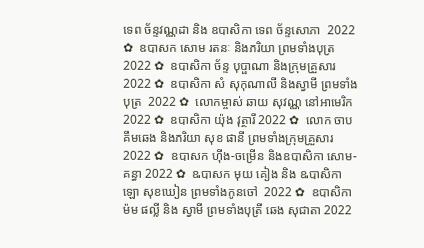ទេព ច័ន្ទវណ្ណដា និង ឧបាសិកា ទេព ច័ន្ទសោភា  2022 ✿  ឧបាសក សោម រតនៈ និងភរិយា ព្រមទាំងបុត្រ  2022 ✿  ឧបាសិកា ច័ន្ទ បុប្ផាណា និងក្រុមគ្រួសារ 2022 ✿  ឧបាសិកា សំ សុកុណាលី និងស្វាមី ព្រមទាំងបុត្រ  2022 ✿  លោកម្ចាស់ ឆាយ សុវណ្ណ នៅអាមេរិក 2022 ✿  ឧបាសិកា យ៉ុង វុត្ថារី 2022 ✿  លោក ចាប គឹមឆេង និងភរិយា សុខ ផានី ព្រមទាំងក្រុមគ្រួសារ 2022 ✿  ឧបាសក ហ៊ីង-ចម្រើន និងឧបាសិកា សោម-គន្ធា 2022 ✿  ឩបាសក មុយ គៀង និង ឩបាសិកា ឡោ សុខឃៀន ព្រមទាំងកូនចៅ  2022 ✿  ឧបាសិកា ម៉ម ផល្លី និង ស្វាមី ព្រមទាំងបុត្រី ឆេង សុជាតា 2022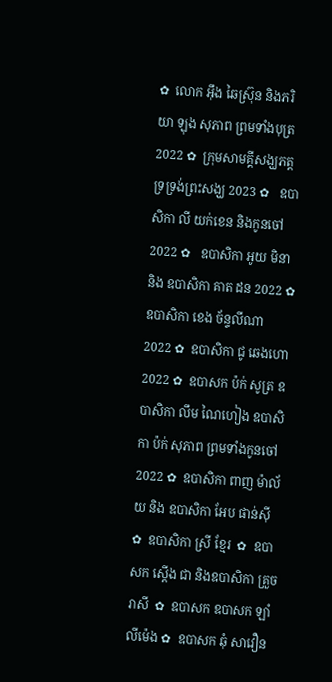✿  លោក អ៊ឹង ឆៃស្រ៊ុន និងភរិយា ឡុង សុភាព ព្រមទាំងបុត្រ 2022 ✿  ក្រុមសាមគ្គីសង្ឃភត្តទ្រទ្រង់ព្រះសង្ឃ 2023 ✿   ឧបាសិកា លី យក់ខេន និងកូនចៅ 2022 ✿   ឧបាសិកា អូយ មិនា និង ឧបាសិកា គាត ដន 2022 ✿  ឧបាសិកា ខេង ច័ន្ទលីណា 2022 ✿  ឧបាសិកា ជូ ឆេងហោ 2022 ✿  ឧបាសក ប៉ក់ សូត្រ ឧបាសិកា លឹម ណៃហៀង ឧបាសិកា ប៉ក់ សុភាព ព្រមទាំងកូនចៅ  2022 ✿  ឧបាសិកា ពាញ ម៉ាល័យ និង ឧបាសិកា អែប ផាន់ស៊ី  ✿  ឧបាសិកា ស្រី ខ្មែរ  ✿  ឧបាសក ស្តើង ជា និងឧបាសិកា គ្រួច រាសី  ✿  ឧបាសក ឧបាសក ឡាំ លីម៉េង ✿  ឧបាសក ឆុំ សាវឿន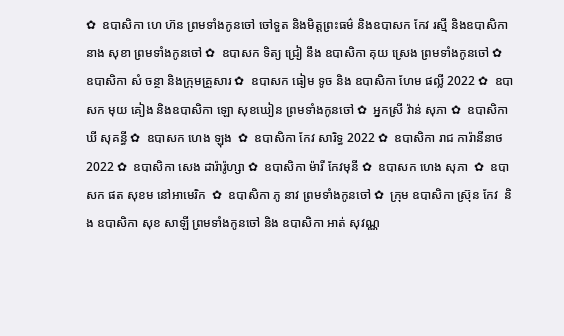✿  ឧបាសិកា ហេ ហ៊ន ព្រមទាំងកូនចៅ ចៅទួត និងមិត្តព្រះធម៌ និងឧបាសក កែវ រស្មី និងឧបាសិកា នាង សុខា ព្រមទាំងកូនចៅ ✿  ឧបាសក ទិត្យ ជ្រៀ នឹង ឧបាសិកា គុយ ស្រេង ព្រមទាំងកូនចៅ ✿  ឧបាសិកា សំ ចន្ថា និងក្រុមគ្រួសារ ✿  ឧបាសក ធៀម ទូច និង ឧបាសិកា ហែម ផល្លី 2022 ✿  ឧបាសក មុយ គៀង និងឧបាសិកា ឡោ សុខឃៀន ព្រមទាំងកូនចៅ ✿  អ្នកស្រី វ៉ាន់ សុភា ✿  ឧបាសិកា ឃី សុគន្ធី ✿  ឧបាសក ហេង ឡុង  ✿  ឧបាសិកា កែវ សារិទ្ធ 2022 ✿  ឧបាសិកា រាជ ការ៉ានីនាថ 2022 ✿  ឧបាសិកា សេង ដារ៉ារ៉ូហ្សា ✿  ឧបាសិកា ម៉ារី កែវមុនី ✿  ឧបាសក ហេង សុភា  ✿  ឧបាសក ផត សុខម នៅអាមេរិក  ✿  ឧបាសិកា ភូ នាវ ព្រមទាំងកូនចៅ ✿  ក្រុម ឧបាសិកា ស្រ៊ុន កែវ  និង ឧបាសិកា សុខ សាឡី ព្រមទាំងកូនចៅ និង ឧបាសិកា អាត់ សុវណ្ណ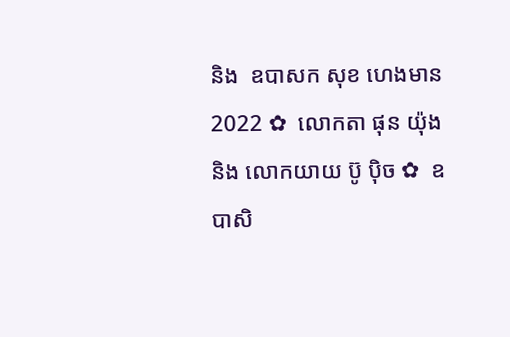និង  ឧបាសក សុខ ហេងមាន 2022 ✿  លោកតា ផុន យ៉ុង និង លោកយាយ ប៊ូ ប៉ិច ✿  ឧបាសិ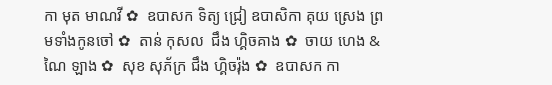កា មុត មាណវី ✿  ឧបាសក ទិត្យ ជ្រៀ ឧបាសិកា គុយ ស្រេង ព្រមទាំងកូនចៅ ✿  តាន់ កុសល  ជឹង ហ្គិចគាង ✿  ចាយ ហេង & ណៃ ឡាង ✿  សុខ សុភ័ក្រ ជឹង ហ្គិចរ៉ុង ✿  ឧបាសក កា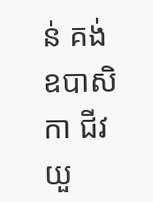ន់ គង់ ឧបាសិកា ជីវ យួ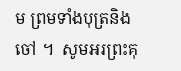ម ព្រមទាំងបុត្រនិង ចៅ ។  សូមអរព្រះគុ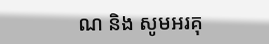ណ និង សូមអរគុ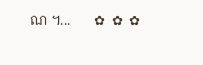ណ ។...       ✿  ✿  ✿